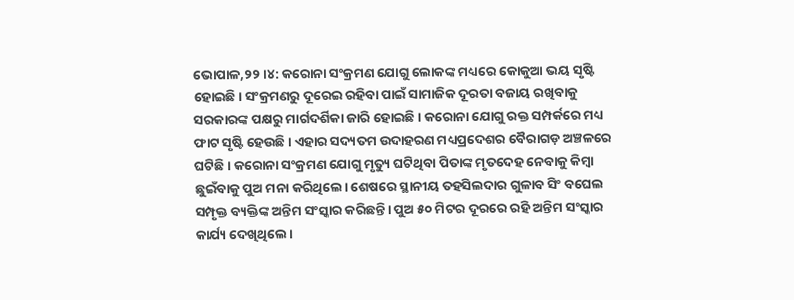ଭୋପାଳ,୨୨।୪: କରୋନା ସଂକ୍ରମଣ ଯୋଗୁ ଲୋକଙ୍କ ମଧ୍ୟରେ କୋକୁଆ ଭୟ ସୃଷ୍ଟି ହୋଇଛି। ସଂକ୍ରମଣରୁ ଦୂରେଇ ରହିବା ପାଇଁ ସାମାଜିକ ଦୂରତା ବଜାୟ ରଖିବାକୁ ସରକାରଙ୍କ ପକ୍ଷରୁ ମାର୍ଗଦର୍ଶିକା ଜାରି ହୋଇଛି। କରୋନା ଯୋଗୁ ରକ୍ତ ସମ୍ପର୍କରେ ମଧ୍ୟ ଫାଟ ସୃଷ୍ଟି ହେଉଛି। ଏହାର ସଦ୍ୟତମ ଉଦାହରଣ ମଧ୍ୟପ୍ରଦେଶର ବୈରାଗଡ଼ ଅଞ୍ଚଳରେ ଘଟିଛି। କରୋନା ସଂକ୍ରମଣ ଯୋଗୁ ମୃତ୍ୟୁ ଘଟିଥିବା ପିତାଙ୍କ ମୃତଦେହ ନେବାକୁ କିମ୍ବା ଛୁଇଁବାକୁ ପୁଅ ମନା କରିଥିଲେ। ଶେଷରେ ସ୍ଥାନୀୟ ତହସିଲଦାର ଗୁଳାବ ସିଂ ବଘେଲ ସମ୍ପୃକ୍ତ ବ୍ୟକ୍ତିଙ୍କ ଅନ୍ତିମ ସଂସ୍କାର କରିଛନ୍ତି। ପୁଅ ୫୦ ମିଟର ଦୂରରେ ରହି ଅନ୍ତିମ ସଂସ୍କାର କାର୍ଯ୍ୟ ଦେଖିଥିଲେ।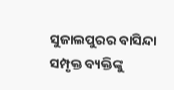ସୁଜାଲପୁରର ବାସିନ୍ଦା ସମ୍ପୃକ୍ତ ବ୍ୟକ୍ତିଙ୍କୁ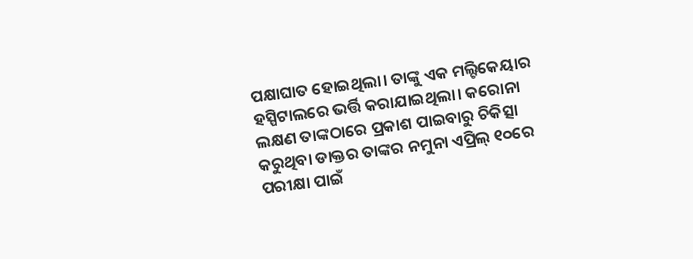ପକ୍ଷାଘାତ ହୋଇଥିଲା। ତାଙ୍କୁ ଏକ ମଲ୍ଟିକେୟାର ହସ୍ପିଟାଲରେ ଭର୍ତ୍ତି କରାଯାଇଥିଲା। କରୋନା ଲକ୍ଷଣ ତାଙ୍କଠାରେ ପ୍ରକାଶ ପାଇବାରୁ ଚିକିତ୍ସା କରୁଥିବା ଡାକ୍ତର ତାଙ୍କର ନମୁନା ଏପ୍ରିଲ୍ ୧୦ରେ ପରୀକ୍ଷା ପାଇଁ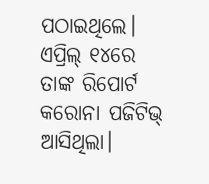ପଠାଇଥିଲେ। ଏପ୍ରିଲ୍ ୧୪ରେ ତାଙ୍କ ରିପୋର୍ଟ କରୋନା ପଜିଟିଭ୍ ଆସିଥିଲା।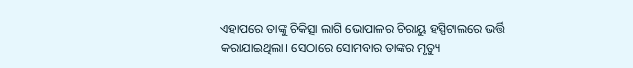ଏହାପରେ ତାଙ୍କୁ ଚିକିତ୍ସା ଲାଗି ଭୋପାଳର ଚିରାୟୁ ହସ୍ପିଟାଲରେ ଭର୍ତ୍ତି କରାଯାଇଥିଲା। ସେଠାରେ ସୋମବାର ତାଙ୍କର ମୃତ୍ୟୁ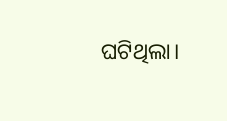ଘଟିଥିଲା।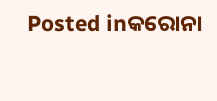Posted inକରୋନା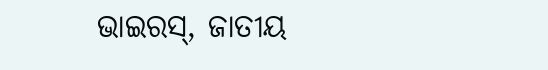ଭାଇରସ୍, ଜାତୀୟ